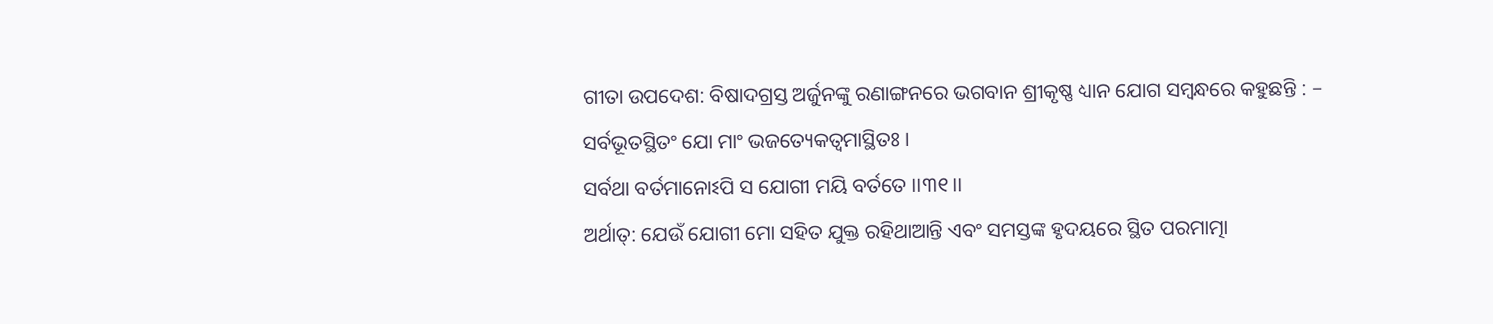ଗୀତା ଉପଦେଶ: ବିଷାଦଗ୍ରସ୍ତ ଅର୍ଜୁନଙ୍କୁ ରଣାଙ୍ଗନରେ ଭଗବାନ ଶ୍ରୀକୃଷ୍ଣ ଧ୍ୟାନ ଯୋଗ ସମ୍ବନ୍ଧରେ କହୁଛନ୍ତି : –
ସର୍ବଭୂତସ୍ଥିତଂ ଯୋ ମାଂ ଭଜତ୍ୟେକତ୍ୱମାସ୍ଥିତଃ ।
ସର୍ବଥା ବର୍ତମାନୋଽପି ସ ଯୋଗୀ ମୟି ବର୍ତତେ ।।୩୧।।
ଅର୍ଥାତ୍: ଯେଉଁ ଯୋଗୀ ମୋ ସହିତ ଯୁକ୍ତ ରହିଥାଆନ୍ତି ଏବଂ ସମସ୍ତଙ୍କ ହୃଦୟରେ ସ୍ଥିତ ପରମାତ୍ମା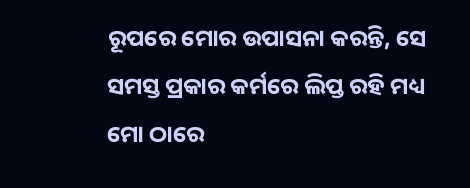ରୂପରେ ମୋର ଉପାସନା କରନ୍ତି, ସେ ସମସ୍ତ ପ୍ରକାର କର୍ମରେ ଲିପ୍ତ ରହି ମଧ୍ୟ ମୋ ଠାରେ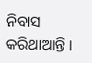ନିବାସ କରିଥାଆନ୍ତି ।